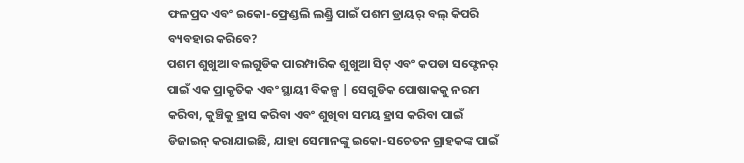ଫଳପ୍ରଦ ଏବଂ ଇକୋ-ଫ୍ରେଣ୍ଡଲି ଲଣ୍ଡ୍ରି ପାଇଁ ପଶମ ଡ୍ରାୟର୍ ବଲ୍ କିପରି ବ୍ୟବହାର କରିବେ?
ପଶମ ଶୁଖୁଆ ବଲଗୁଡିକ ପାରମ୍ପାରିକ ଶୁଖୁଆ ସିଟ୍ ଏବଂ କପଡା ସଫ୍ଟେନର୍ ପାଇଁ ଏକ ପ୍ରାକୃତିକ ଏବଂ ସ୍ଥାୟୀ ବିକଳ୍ପ | ସେଗୁଡିକ ପୋଷାକକୁ ନରମ କରିବା, କୁଞ୍ଚିକୁ ହ୍ରାସ କରିବା ଏବଂ ଶୁଖିବା ସମୟ ହ୍ରାସ କରିବା ପାଇଁ ଡିଜାଇନ୍ କରାଯାଇଛି, ଯାହା ସେମାନଙ୍କୁ ଇକୋ-ସଚେତନ ଗ୍ରାହକଙ୍କ ପାଇଁ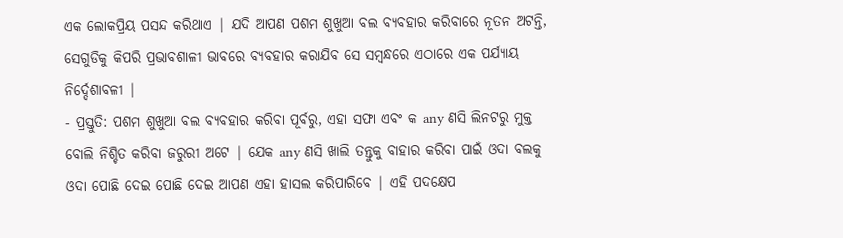ଏକ ଲୋକପ୍ରିୟ ପସନ୍ଦ କରିଥାଏ | ଯଦି ଆପଣ ପଶମ ଶୁଖୁଆ ବଲ ବ୍ୟବହାର କରିବାରେ ନୂତନ ଅଟନ୍ତି, ସେଗୁଡିକୁ କିପରି ପ୍ରଭାବଶାଳୀ ଭାବରେ ବ୍ୟବହାର କରାଯିବ ସେ ସମ୍ବନ୍ଧରେ ଏଠାରେ ଏକ ପର୍ଯ୍ୟାୟ ନିର୍ଦ୍ଦେଶାବଳୀ |
- ପ୍ରସ୍ତୁତି: ପଶମ ଶୁଖୁଆ ବଲ ବ୍ୟବହାର କରିବା ପୂର୍ବରୁ, ଏହା ସଫା ଏବଂ କ any ଣସି ଲିନଟରୁ ମୁକ୍ତ ବୋଲି ନିଶ୍ଚିତ କରିବା ଜରୁରୀ ଅଟେ | ଯେକ any ଣସି ଖାଲି ତନ୍ତୁକୁ ବାହାର କରିବା ପାଇଁ ଓଦା ବଲକୁ ଓଦା ପୋଛି ଦେଇ ପୋଛି ଦେଇ ଆପଣ ଏହା ହାସଲ କରିପାରିବେ | ଏହି ପଦକ୍ଷେପ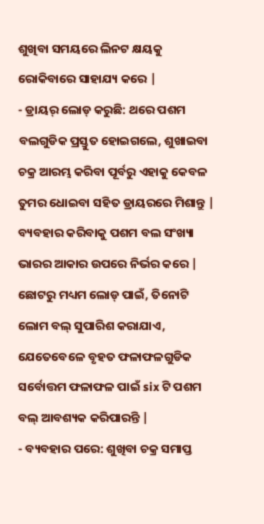ଶୁଖିବା ସମୟରେ ଲିନଟ କ୍ଷୟକୁ ରୋକିବାରେ ସାହାଯ୍ୟ କରେ |
- ଡ୍ରାୟର୍ ଲୋଡ୍ କରୁଛି: ଥରେ ପଶମ ବଲଗୁଡିକ ପ୍ରସ୍ତୁତ ହୋଇଗଲେ, ଶୁଖାଇବା ଚକ୍ର ଆରମ୍ଭ କରିବା ପୂର୍ବରୁ ଏହାକୁ କେବଳ ତୁମର ଧୋଇବା ସହିତ ଡ୍ରାୟରରେ ମିଶାନ୍ତୁ | ବ୍ୟବହାର କରିବାକୁ ପଶମ ବଲ ସଂଖ୍ୟା ଭାରର ଆକାର ଉପରେ ନିର୍ଭର କରେ | ଛୋଟରୁ ମଧ୍ୟମ ଲୋଡ୍ ପାଇଁ, ତିନୋଟି ଲୋମ ବଲ୍ ସୁପାରିଶ କରାଯାଏ, ଯେତେବେଳେ ବୃହତ ଫଳାଫଳଗୁଡିକ ସର୍ବୋତ୍ତମ ଫଳାଫଳ ପାଇଁ six ଟି ପଶମ ବଲ୍ ଆବଶ୍ୟକ କରିପାରନ୍ତି |
- ବ୍ୟବହାର ପରେ: ଶୁଖିବା ଚକ୍ର ସମାପ୍ତ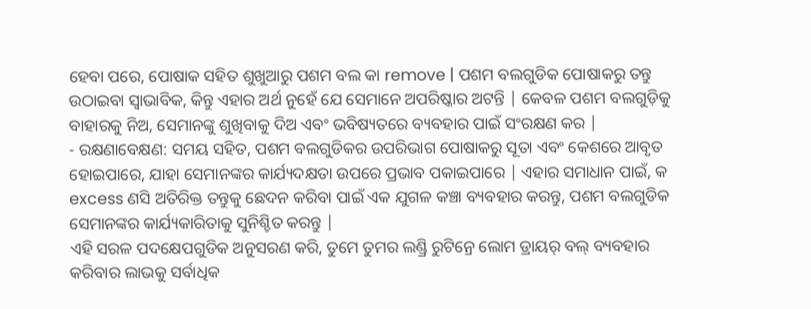ହେବା ପରେ, ପୋଷାକ ସହିତ ଶୁଖୁଆରୁ ପଶମ ବଲ କା remove | ପଶମ ବଲଗୁଡିକ ପୋଷାକରୁ ତନ୍ତୁ ଉଠାଇବା ସ୍ୱାଭାବିକ, କିନ୍ତୁ ଏହାର ଅର୍ଥ ନୁହେଁ ଯେ ସେମାନେ ଅପରିଷ୍କାର ଅଟନ୍ତି | କେବଳ ପଶମ ବଲଗୁଡ଼ିକୁ ବାହାରକୁ ନିଅ, ସେମାନଙ୍କୁ ଶୁଖିବାକୁ ଦିଅ ଏବଂ ଭବିଷ୍ୟତରେ ବ୍ୟବହାର ପାଇଁ ସଂରକ୍ଷଣ କର |
- ରକ୍ଷଣାବେକ୍ଷଣ: ସମୟ ସହିତ, ପଶମ ବଲଗୁଡିକର ଉପରିଭାଗ ପୋଷାକରୁ ସୂତା ଏବଂ କେଶରେ ଆବୃତ ହୋଇପାରେ, ଯାହା ସେମାନଙ୍କର କାର୍ଯ୍ୟଦକ୍ଷତା ଉପରେ ପ୍ରଭାବ ପକାଇପାରେ | ଏହାର ସମାଧାନ ପାଇଁ, କ excess ଣସି ଅତିରିକ୍ତ ତନ୍ତୁକୁ ଛେଦନ କରିବା ପାଇଁ ଏକ ଯୁଗଳ କଞ୍ଚା ବ୍ୟବହାର କରନ୍ତୁ, ପଶମ ବଲଗୁଡିକ ସେମାନଙ୍କର କାର୍ଯ୍ୟକାରିତାକୁ ସୁନିଶ୍ଚିତ କରନ୍ତୁ |
ଏହି ସରଳ ପଦକ୍ଷେପଗୁଡିକ ଅନୁସରଣ କରି, ତୁମେ ତୁମର ଲଣ୍ଡ୍ରି ରୁଟିନ୍ରେ ଲୋମ ଡ୍ରାୟର୍ ବଲ୍ ବ୍ୟବହାର କରିବାର ଲାଭକୁ ସର୍ବାଧିକ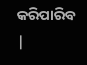କରିପାରିବ |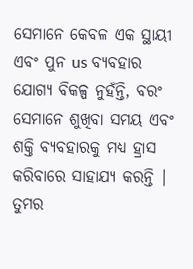ସେମାନେ କେବଳ ଏକ ସ୍ଥାୟୀ ଏବଂ ପୁନ us ବ୍ୟବହାର ଯୋଗ୍ୟ ବିକଳ୍ପ ନୁହଁନ୍ତି, ବରଂ ସେମାନେ ଶୁଖିବା ସମୟ ଏବଂ ଶକ୍ତି ବ୍ୟବହାରକୁ ମଧ୍ୟ ହ୍ରାସ କରିବାରେ ସାହାଯ୍ୟ କରନ୍ତି | ତୁମର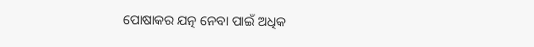ପୋଷାକର ଯତ୍ନ ନେବା ପାଇଁ ଅଧିକ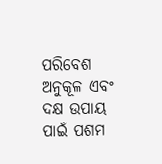ପରିବେଶ ଅନୁକୂଳ ଏବଂ ଦକ୍ଷ ଉପାୟ ପାଇଁ ପଶମ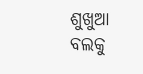ଶୁଖୁଆ ବଲକୁ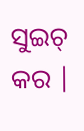ସୁଇଚ୍ କର |